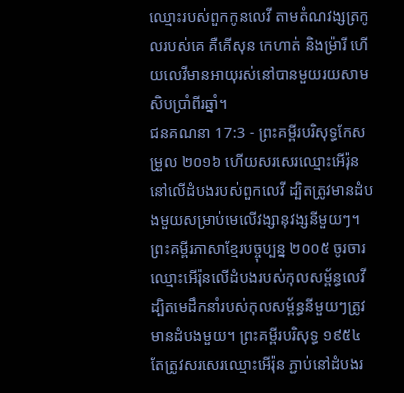ឈ្មោះរបស់ពួកកូនលេវី តាមតំណវង្សត្រកូលរបស់គេ គឺគើសុន កេហាត់ និងម្រ៉ារី ហើយលេវីមានអាយុរស់នៅបានមួយរយសាមសិបប្រាំពីរឆ្នាំ។
ជនគណនា 17:3 - ព្រះគម្ពីរបរិសុទ្ធកែសម្រួល ២០១៦ ហើយសរសេរឈ្មោះអើរ៉ុននៅលើដំបងរបស់ពួកលេវី ដ្បិតត្រូវមានដំបងមួយសម្រាប់មេលើវង្សានុវង្សនីមួយៗ។ ព្រះគម្ពីរភាសាខ្មែរបច្ចុប្បន្ន ២០០៥ ចូរចារឈ្មោះអើរ៉ុនលើដំបងរបស់កុលសម្ព័ន្ធលេវី ដ្បិតមេដឹកនាំរបស់កុលសម្ព័ន្ធនីមួយៗត្រូវមានដំបងមួយ។ ព្រះគម្ពីរបរិសុទ្ធ ១៩៥៤ តែត្រូវសរសេរឈ្មោះអើរ៉ុន ភ្ជាប់នៅដំបងរ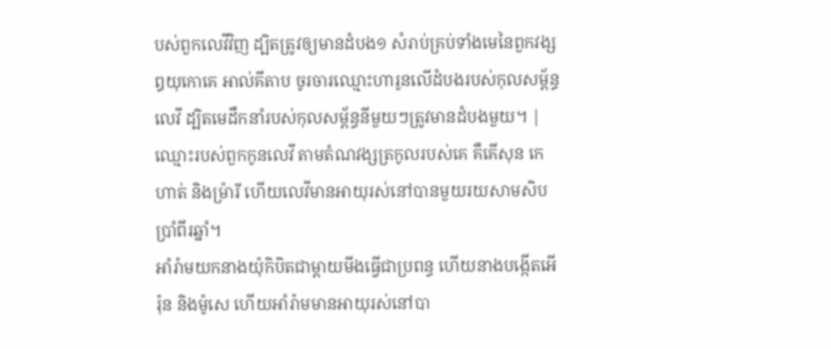បស់ពួកលេវីវិញ ដ្បិតត្រូវឲ្យមានដំបង១ សំរាប់គ្រប់ទាំងមេនៃពួកវង្សឰយុកោគេ អាល់គីតាប ចូរចារឈ្មោះហារូនលើដំបងរបស់កុលសម្ព័ន្ធលេវី ដ្បិតមេដឹកនាំរបស់កុលសម្ព័ន្ធនីមួយៗត្រូវមានដំបងមួយ។ |
ឈ្មោះរបស់ពួកកូនលេវី តាមតំណវង្សត្រកូលរបស់គេ គឺគើសុន កេហាត់ និងម្រ៉ារី ហើយលេវីមានអាយុរស់នៅបានមួយរយសាមសិបប្រាំពីរឆ្នាំ។
អាំរ៉ាមយកនាងយ៉ុកិបិតជាម្តាយមីងធ្វើជាប្រពន្ធ ហើយនាងបង្កើតអើរ៉ុន និងម៉ូសេ ហើយអាំរ៉ាមមានអាយុរស់នៅបា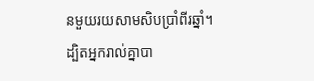នមួយរយសាមសិបប្រាំពីរឆ្នាំ។
ដ្បិតអ្នករាល់គ្នាបា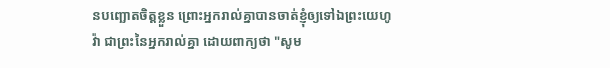នបញ្ឆោតចិត្តខ្លួន ព្រោះអ្នករាល់គ្នាបានចាត់ខ្ញុំឲ្យទៅឯព្រះយេហូវ៉ា ជាព្រះនៃអ្នករាល់គ្នា ដោយពាក្យថា "សូម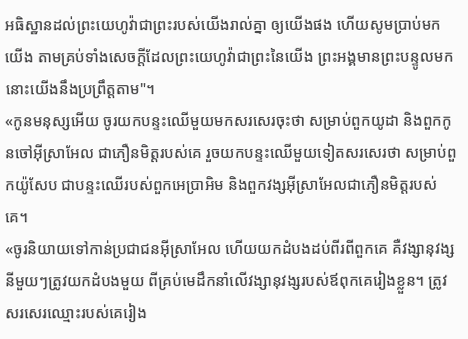អធិស្ឋានដល់ព្រះយេហូវ៉ាជាព្រះរបស់យើងរាល់គ្នា ឲ្យយើងផង ហើយសូមប្រាប់មកយើង តាមគ្រប់ទាំងសេចក្ដីដែលព្រះយេហូវ៉ាជាព្រះនៃយើង ព្រះអង្គមានព្រះបន្ទូលមក នោះយើងនឹងប្រព្រឹត្តតាម"។
«កូនមនុស្សអើយ ចូរយកបន្ទះឈើមួយមកសរសេរចុះថា សម្រាប់ពួកយូដា និងពួកកូនចៅអ៊ីស្រាអែល ជាភឿនមិត្តរបស់គេ រួចយកបន្ទះឈើមួយទៀតសរសេរថា សម្រាប់ពួកយ៉ូសែប ជាបន្ទះឈើរបស់ពួកអេប្រាអិម និងពួកវង្សអ៊ីស្រាអែលជាភឿនមិត្តរបស់គេ។
«ចូរនិយាយទៅកាន់ប្រជាជនអ៊ីស្រាអែល ហើយយកដំបងដប់ពីរពីពួកគេ គឺវង្សានុវង្សនីមួយៗត្រូវយកដំបងមួយ ពីគ្រប់មេដឹកនាំលើវង្សានុវង្សរបស់ឪពុកគេរៀងខ្លួន។ ត្រូវសរសេរឈ្មោះរបស់គេរៀង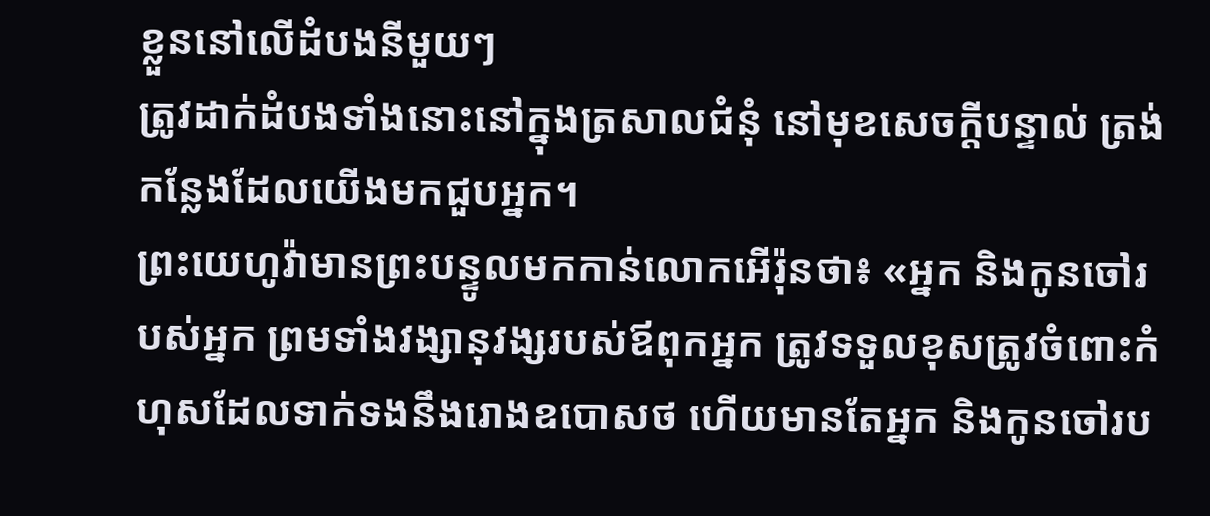ខ្លួននៅលើដំបងនីមួយៗ
ត្រូវដាក់ដំបងទាំងនោះនៅក្នុងត្រសាលជំនុំ នៅមុខសេចក្ដីបន្ទាល់ ត្រង់កន្លែងដែលយើងមកជួបអ្នក។
ព្រះយេហូវ៉ាមានព្រះបន្ទូលមកកាន់លោកអើរ៉ុនថា៖ «អ្នក និងកូនចៅរបស់អ្នក ព្រមទាំងវង្សានុវង្សរបស់ឪពុកអ្នក ត្រូវទទួលខុសត្រូវចំពោះកំហុសដែលទាក់ទងនឹងរោងឧបោសថ ហើយមានតែអ្នក និងកូនចៅរប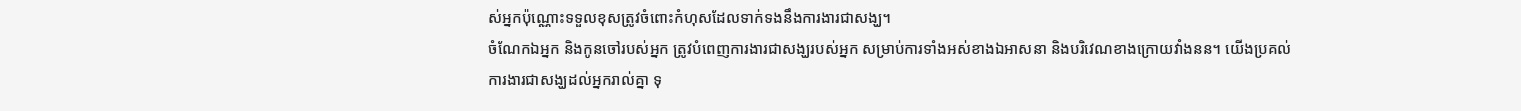ស់អ្នកប៉ុណ្ណោះទទួលខុសត្រូវចំពោះកំហុសដែលទាក់ទងនឹងការងារជាសង្ឃ។
ចំណែកឯអ្នក និងកូនចៅរបស់អ្នក ត្រូវបំពេញការងារជាសង្ឃរបស់អ្នក សម្រាប់ការទាំងអស់ខាងឯអាសនា និងបរិវេណខាងក្រោយវាំងនន។ យើងប្រគល់ការងារជាសង្ឃដល់អ្នករាល់គ្នា ទុ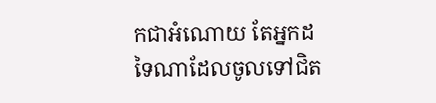កជាអំណោយ តែអ្នកដទៃណាដែលចូលទៅជិត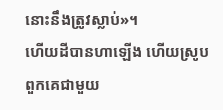នោះនឹងត្រូវស្លាប់»។
ហើយដីបានហាឡើង ហើយស្រូបពួកគេជាមួយ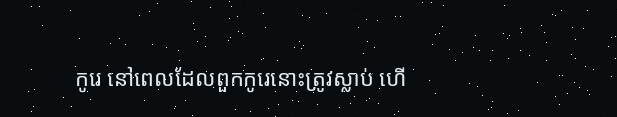កូរេ នៅពេលដែលពួកកូរេនោះត្រូវស្លាប់ ហើ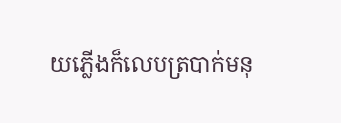យភ្លើងក៏លេបត្របាក់មនុ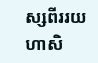ស្សពីររយហាសិ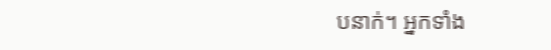បនាក់។ អ្នកទាំង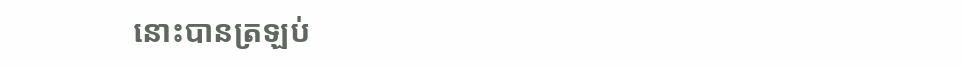នោះបានត្រឡប់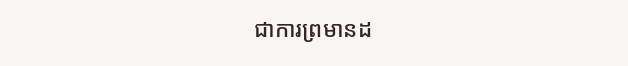ជាការព្រមានដ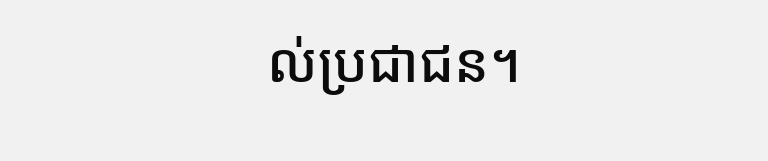ល់ប្រជាជន។